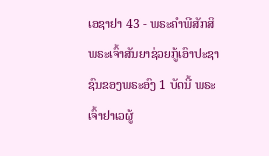ເອຊາຢາ 43 - ພຣະຄຳພີສັກສິພຣະເຈົ້າສັນຍາຊ່ວຍກູ້ເອົາປະຊາຊົນຂອງພຣະອົງ 1 ບັດນີ້ ພຣະເຈົ້າຢາເວຜູ້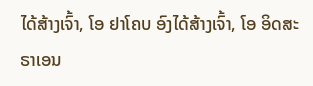ໄດ້ສ້າງເຈົ້າ, ໂອ ຢາໂຄບ ອົງໄດ້ສ້າງເຈົ້າ, ໂອ ອິດສະຣາເອນ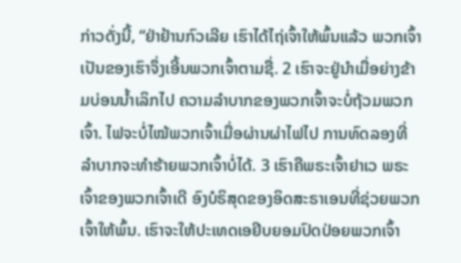ກ່າວດັ່ງນີ້, “ຢ່າຢ້ານກົວເລີຍ ເຮົາໄດ້ໄຖ່ເຈົ້າໃຫ້ພົ້ນແລ້ວ ພວກເຈົ້າເປັນຂອງເຮົາຈຶ່ງເອີ້ນພວກເຈົ້າຕາມຊື່. 2 ເຮົາຈະຢູ່ນຳເມື່ອຍ່າງຂ້າມບ່ອນນໍ້າເລິກໄປ ຄວາມລຳບາກຂອງພວກເຈົ້າຈະບໍ່ຖ້ວມພວກເຈົ້າ. ໄຟຈະບໍ່ໄໝ້ພວກເຈົ້າເມື່ອຜ່ານຜ່າໄຟໄປ ການທົດລອງທີ່ລຳບາກຈະທຳຮ້າຍພວກເຈົ້າບໍ່ໄດ້. 3 ເຮົາຄືພຣະເຈົ້າຢາເວ ພຣະເຈົ້າຂອງພວກເຈົ້າເດີ ອົງບໍຣິສຸດຂອງອິດສະຣາເອນທີ່ຊ່ວຍພວກເຈົ້າໃຫ້ພົ້ນ. ເຮົາຈະໃຫ້ປະເທດເອຢິບຍອມປົດປ່ອຍພວກເຈົ້າ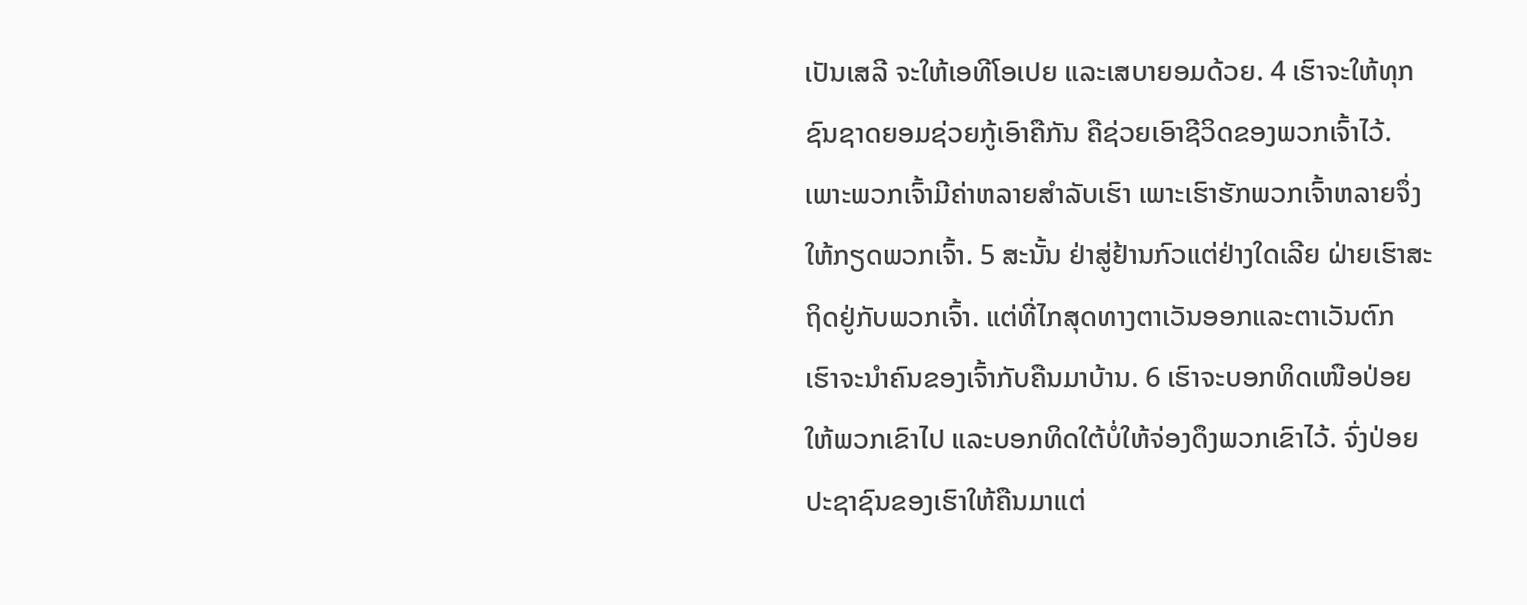ເປັນເສລີ ຈະໃຫ້ເອທີໂອເປຍ ແລະເສບາຍອມດ້ວຍ. 4 ເຮົາຈະໃຫ້ທຸກຊົນຊາດຍອມຊ່ວຍກູ້ເອົາຄືກັນ ຄືຊ່ວຍເອົາຊີວິດຂອງພວກເຈົ້າໄວ້. ເພາະພວກເຈົ້າມີຄ່າຫລາຍສຳລັບເຮົາ ເພາະເຮົາຮັກພວກເຈົ້າຫລາຍຈຶ່ງໃຫ້ກຽດພວກເຈົ້າ. 5 ສະນັ້ນ ຢ່າສູ່ຢ້ານກົວແຕ່ຢ່າງໃດເລີຍ ຝ່າຍເຮົາສະຖິດຢູ່ກັບພວກເຈົ້າ. ແຕ່ທີ່ໄກສຸດທາງຕາເວັນອອກແລະຕາເວັນຕົກ ເຮົາຈະນຳຄົນຂອງເຈົ້າກັບຄືນມາບ້ານ. 6 ເຮົາຈະບອກທິດເໜືອປ່ອຍໃຫ້ພວກເຂົາໄປ ແລະບອກທິດໃຕ້ບໍ່ໃຫ້ຈ່ອງດຶງພວກເຂົາໄວ້. ຈົ່ງປ່ອຍປະຊາຊົນຂອງເຮົາໃຫ້ຄືນມາແຕ່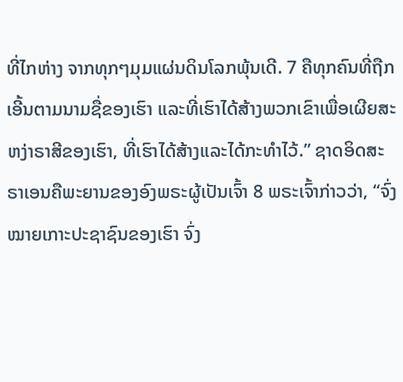ທີ່ໄກຫ່າງ ຈາກທຸກໆມຸມແຜ່ນດິນໂລກພຸ້ນເດີ. 7 ຄືທຸກຄົນທີ່ຖືກເອີ້ນຕາມນາມຊື່ຂອງເຮົາ ແລະທີ່ເຮົາໄດ້ສ້າງພວກເຂົາເພື່ອເຜີຍສະຫງ່າຣາສີຂອງເຮົາ, ທີ່ເຮົາໄດ້ສ້າງແລະໄດ້ກະທຳໄວ້.” ຊາດອິດສະຣາເອນຄືພະຍານຂອງອົງພຣະຜູ້ເປັນເຈົ້າ 8 ພຣະເຈົ້າກ່າວວ່າ, “ຈົ່ງໝາຍເກາະປະຊາຊົນຂອງເຮົາ ຈົ່ງ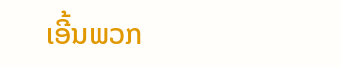ເອີ້ນພວກ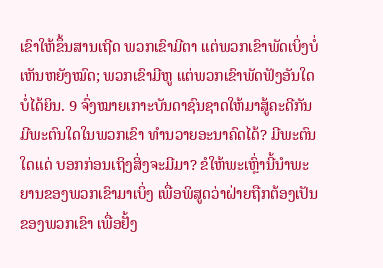ເຂົາໃຫ້ຂຶ້ນສານເຖີດ ພວກເຂົາມີຕາ ແຕ່ພວກເຂົາພັດເບິ່ງບໍ່ເຫັນຫຍັງໝົດ; ພວກເຂົາມີຫູ ແຕ່ພວກເຂົາພັດຟັງອັນໃດບໍ່ໄດ້ຍິນ. 9 ຈົ່ງໝາຍເກາະບັນດາຊົນຊາດໃຫ້ມາສູ້ຄະດີກັນ ມີພະຕົນໃດໃນພວກເຂົາ ທຳນວາຍອະນາຄົດໄດ້? ມີພະຕົນໃດແດ່ ບອກກ່ອນເຖິງສິ່ງຈະມີມາ? ຂໍໃຫ້ພະເຫຼົ່ານີ້ນຳພະຍານຂອງພວກເຂົາມາເບິ່ງ ເພື່ອພິສູດວ່າຝ່າຍຖືກຕ້ອງເປັນຂອງພວກເຂົາ ເພື່ອຢັ້ງ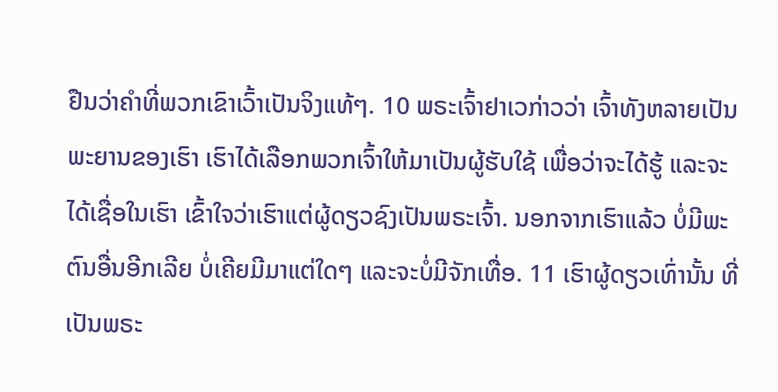ຢືນວ່າຄຳທີ່ພວກເຂົາເວົ້າເປັນຈິງແທ້ໆ. 10 ພຣະເຈົ້າຢາເວກ່າວວ່າ ເຈົ້າທັງຫລາຍເປັນພະຍານຂອງເຮົາ ເຮົາໄດ້ເລືອກພວກເຈົ້າໃຫ້ມາເປັນຜູ້ຮັບໃຊ້ ເພື່ອວ່າຈະໄດ້ຮູ້ ແລະຈະໄດ້ເຊື່ອໃນເຮົາ ເຂົ້າໃຈວ່າເຮົາແຕ່ຜູ້ດຽວຊົງເປັນພຣະເຈົ້າ. ນອກຈາກເຮົາແລ້ວ ບໍ່ມີພະຕົນອື່ນອີກເລີຍ ບໍ່ເຄີຍມີມາແຕ່ໃດໆ ແລະຈະບໍ່ມີຈັກເທື່ອ. 11 ເຮົາຜູ້ດຽວເທົ່ານັ້ນ ທີ່ເປັນພຣະ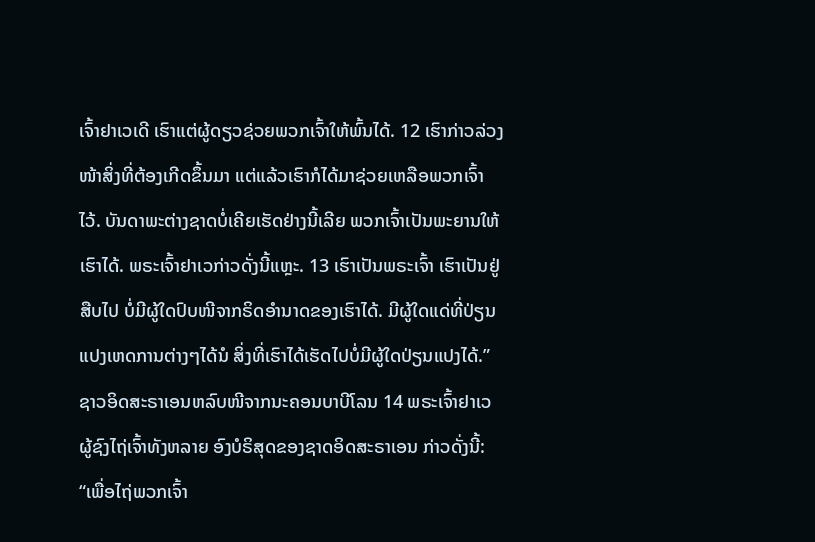ເຈົ້າຢາເວເດີ ເຮົາແຕ່ຜູ້ດຽວຊ່ວຍພວກເຈົ້າໃຫ້ພົ້ນໄດ້. 12 ເຮົາກ່າວລ່ວງໜ້າສິ່ງທີ່ຕ້ອງເກີດຂຶ້ນມາ ແຕ່ແລ້ວເຮົາກໍໄດ້ມາຊ່ວຍເຫລືອພວກເຈົ້າໄວ້. ບັນດາພະຕ່າງຊາດບໍ່ເຄີຍເຮັດຢ່າງນີ້ເລີຍ ພວກເຈົ້າເປັນພະຍານໃຫ້ເຮົາໄດ້. ພຣະເຈົ້າຢາເວກ່າວດັ່ງນີ້ແຫຼະ. 13 ເຮົາເປັນພຣະເຈົ້າ ເຮົາເປັນຢູ່ສືບໄປ ບໍ່ມີຜູ້ໃດປົບໜີຈາກຣິດອຳນາດຂອງເຮົາໄດ້. ມີຜູ້ໃດແດ່ທີ່ປ່ຽນແປງເຫດການຕ່າງໆໄດ້ນໍ ສິ່ງທີ່ເຮົາໄດ້ເຮັດໄປບໍ່ມີຜູ້ໃດປ່ຽນແປງໄດ້.” ຊາວອິດສະຣາເອນຫລົບໜີຈາກນະຄອນບາບີໂລນ 14 ພຣະເຈົ້າຢາເວຜູ້ຊົງໄຖ່ເຈົ້າທັງຫລາຍ ອົງບໍຣິສຸດຂອງຊາດອິດສະຣາເອນ ກ່າວດັ່ງນີ້: “ເພື່ອໄຖ່ພວກເຈົ້າ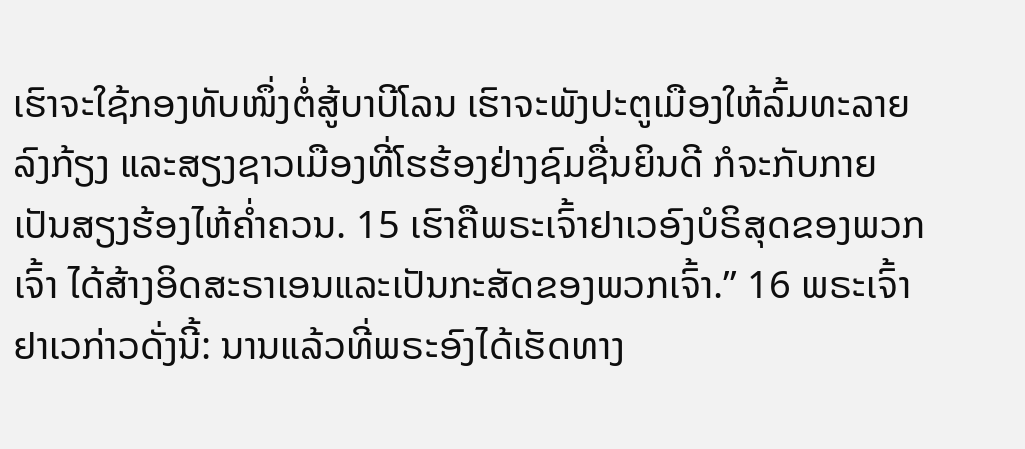ເຮົາຈະໃຊ້ກອງທັບໜຶ່ງຕໍ່ສູ້ບາບີໂລນ ເຮົາຈະພັງປະຕູເມືອງໃຫ້ລົ້ມທະລາຍລົງກ້ຽງ ແລະສຽງຊາວເມືອງທີ່ໂຮຮ້ອງຢ່າງຊົມຊື່ນຍິນດີ ກໍຈະກັບກາຍເປັນສຽງຮ້ອງໄຫ້ຄໍ່າຄວນ. 15 ເຮົາຄືພຣະເຈົ້າຢາເວອົງບໍຣິສຸດຂອງພວກເຈົ້າ ໄດ້ສ້າງອິດສະຣາເອນແລະເປັນກະສັດຂອງພວກເຈົ້າ.” 16 ພຣະເຈົ້າຢາເວກ່າວດັ່ງນີ້: ນານແລ້ວທີ່ພຣະອົງໄດ້ເຮັດທາງ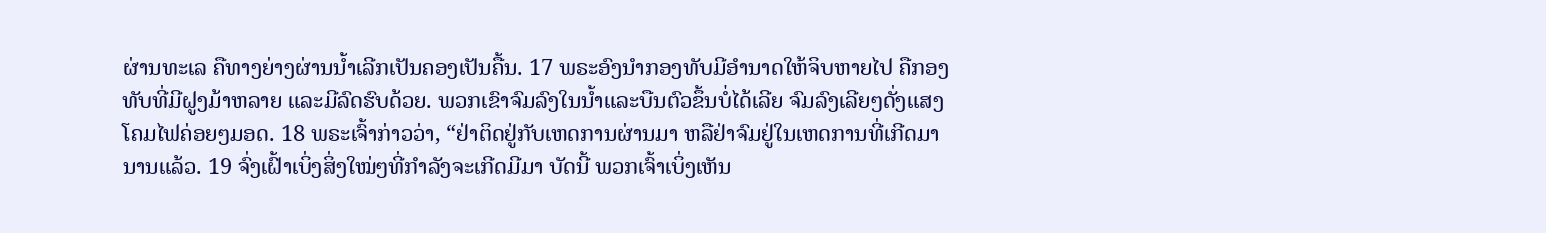ຜ່ານທະເລ ຄືທາງຍ່າງຜ່ານນໍ້າເລີກເປັນຄອງເປັນຄື້ນ. 17 ພຣະອົງນຳກອງທັບມີອຳນາດໃຫ້ຈິບຫາຍໄປ ຄືກອງທັບທີ່ມີຝູງມ້າຫລາຍ ແລະມີລົດຮົບດ້ວຍ. ພວກເຂົາຈົມລົງໃນນໍ້າແລະບືນຕົວຂຶ້ນບໍ່ໄດ້ເລີຍ ຈົມລົງເລີຍໆດັ່ງແສງໂຄມໄຟຄ່ອຍໆມອດ. 18 ພຣະເຈົ້າກ່າວວ່າ, “ຢ່າຕິດຢູ່ກັບເຫດການຜ່ານມາ ຫລືຢ່າຈົມຢູ່ໃນເຫດການທີ່ເກີດມານານແລ້ວ. 19 ຈົ່ງເຝົ້າເບິ່ງສິ່ງໃໝ່ໆທີ່ກຳລັງຈະເກີດມີມາ ບັດນີ້ ພວກເຈົ້າເບິ່ງເຫັນ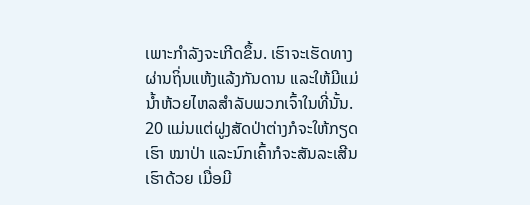ເພາະກຳລັງຈະເກີດຂຶ້ນ. ເຮົາຈະເຮັດທາງຜ່ານຖິ່ນແຫ້ງແລ້ງກັນດານ ແລະໃຫ້ມີແມ່ນໍ້າຫ້ວຍໄຫລສຳລັບພວກເຈົ້າໃນທີ່ນັ້ນ. 20 ແມ່ນແຕ່ຝູງສັດປ່າຕ່າງກໍຈະໃຫ້ກຽດເຮົາ ໝາປ່າ ແລະນົກເຄົ້າກໍຈະສັນລະເສີນເຮົາດ້ວຍ ເມື່ອມີ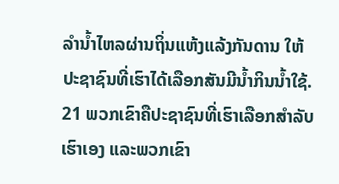ລຳນໍ້າໄຫລຜ່ານຖິ່ນແຫ້ງແລ້ງກັນດານ ໃຫ້ປະຊາຊົນທີ່ເຮົາໄດ້ເລືອກສັນມີນໍ້າກິນນໍ້າໃຊ້. 21 ພວກເຂົາຄືປະຊາຊົນທີ່ເຮົາເລືອກສຳລັບເຮົາເອງ ແລະພວກເຂົາ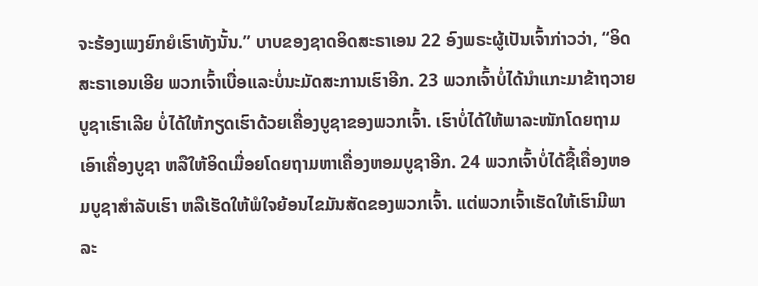ຈະຮ້ອງເພງຍົກຍໍເຮົາທັງນັ້ນ.” ບາບຂອງຊາດອິດສະຣາເອນ 22 ອົງພຣະຜູ້ເປັນເຈົ້າກ່າວວ່າ, “ອິດສະຣາເອນເອີຍ ພວກເຈົ້າເບື່ອແລະບໍ່ນະມັດສະການເຮົາອີກ. 23 ພວກເຈົ້າບໍ່ໄດ້ນຳແກະມາຂ້າຖວາຍບູຊາເຮົາເລີຍ ບໍ່ໄດ້ໃຫ້ກຽດເຮົາດ້ວຍເຄື່ອງບູຊາຂອງພວກເຈົ້າ. ເຮົາບໍ່ໄດ້ໃຫ້ພາລະໜັກໂດຍຖາມເອົາເຄື່ອງບູຊາ ຫລືໃຫ້ອິດເມື່ອຍໂດຍຖາມຫາເຄື່ອງຫອມບູຊາອີກ. 24 ພວກເຈົ້າບໍ່ໄດ້ຊື້ເຄື່ອງຫອມບູຊາສຳລັບເຮົາ ຫລືເຮັດໃຫ້ພໍໃຈຍ້ອນໄຂມັນສັດຂອງພວກເຈົ້າ. ແຕ່ພວກເຈົ້າເຮັດໃຫ້ເຮົາມີພາລະ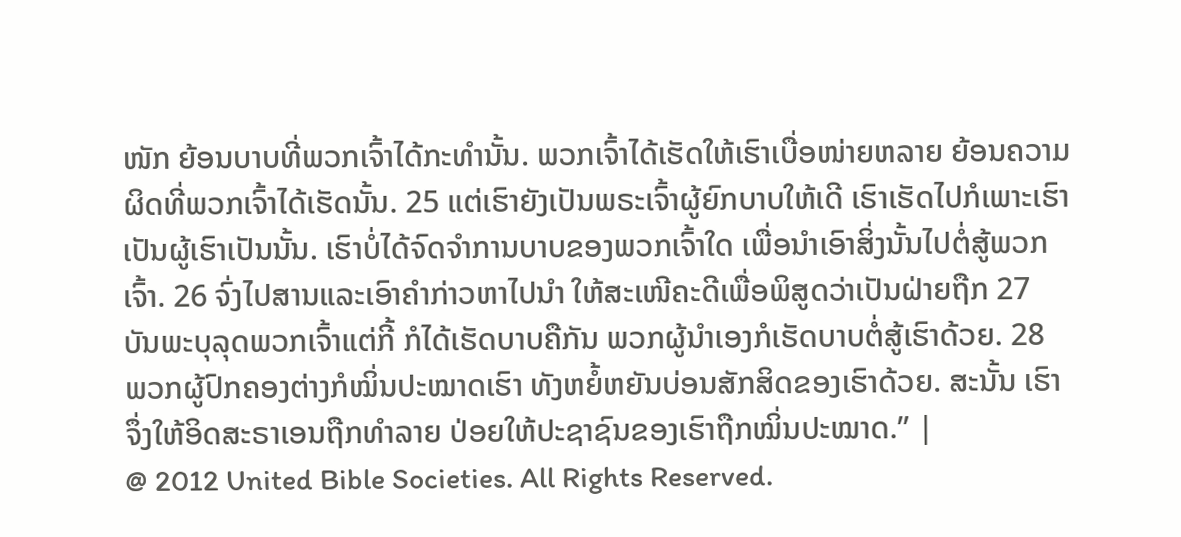ໜັກ ຍ້ອນບາບທີ່ພວກເຈົ້າໄດ້ກະທຳນັ້ນ. ພວກເຈົ້າໄດ້ເຮັດໃຫ້ເຮົາເບື່ອໜ່າຍຫລາຍ ຍ້ອນຄວາມຜິດທີ່ພວກເຈົ້າໄດ້ເຮັດນັ້ນ. 25 ແຕ່ເຮົາຍັງເປັນພຣະເຈົ້າຜູ້ຍົກບາບໃຫ້ເດີ ເຮົາເຮັດໄປກໍເພາະເຮົາເປັນຜູ້ເຮົາເປັນນັ້ນ. ເຮົາບໍ່ໄດ້ຈົດຈຳການບາບຂອງພວກເຈົ້າໃດ ເພື່ອນຳເອົາສິ່ງນັ້ນໄປຕໍ່ສູ້ພວກເຈົ້າ. 26 ຈົ່ງໄປສານແລະເອົາຄຳກ່າວຫາໄປນຳ ໃຫ້ສະເໜີຄະດີເພື່ອພິສູດວ່າເປັນຝ່າຍຖືກ 27 ບັນພະບຸລຸດພວກເຈົ້າແຕ່ກີ້ ກໍໄດ້ເຮັດບາບຄືກັນ ພວກຜູ້ນຳເອງກໍເຮັດບາບຕໍ່ສູ້ເຮົາດ້ວຍ. 28 ພວກຜູ້ປົກຄອງຕ່າງກໍໝິ່ນປະໝາດເຮົາ ທັງຫຍໍ້ຫຍັນບ່ອນສັກສິດຂອງເຮົາດ້ວຍ. ສະນັ້ນ ເຮົາຈຶ່ງໃຫ້ອິດສະຣາເອນຖືກທຳລາຍ ປ່ອຍໃຫ້ປະຊາຊົນຂອງເຮົາຖືກໝິ່ນປະໝາດ.” |
@ 2012 United Bible Societies. All Rights Reserved.